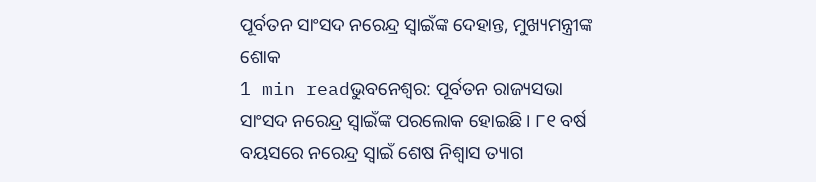ପୂର୍ବତନ ସାଂସଦ ନରେନ୍ଦ୍ର ସ୍ୱାଇଁଙ୍କ ଦେହାନ୍ତ, ମୁଖ୍ୟମନ୍ତ୍ରୀଙ୍କ ଶୋକ
1 min readଭୁବନେଶ୍ୱର: ପୂର୍ବତନ ରାଜ୍ୟସଭା ସାଂସଦ ନରେନ୍ଦ୍ର ସ୍ୱାଇଁଙ୍କ ପରଲୋକ ହୋଇଛି । ୮୧ ବର୍ଷ ବୟସରେ ନରେନ୍ଦ୍ର ସ୍ୱାଇଁ ଶେଷ ନିଶ୍ୱାସ ତ୍ୟାଗ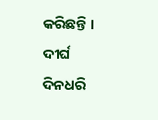କରିଛନ୍ତି । ଦୀର୍ଘ ଦିନଧରି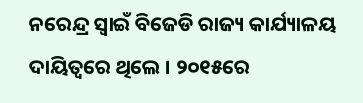ନରେନ୍ଦ୍ର ସ୍ୱାଇଁ ବିଜେଡି ରାଜ୍ୟ କାର୍ଯ୍ୟାଳୟ ଦାୟିତ୍ୱରେ ଥିଲେ । ୨୦୧୫ରେ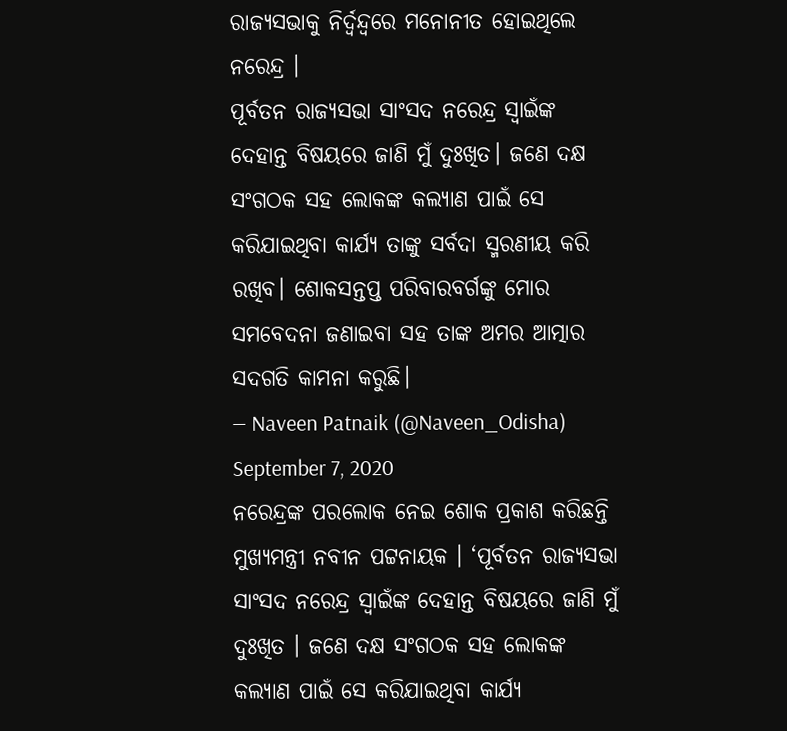ରାଜ୍ୟସଭାକୁ ନିର୍ଦ୍ୱନ୍ଦ୍ୱରେ ମନୋନୀତ ହୋଇଥିଲେ ନରେନ୍ଦ୍ର ।
ପୂର୍ବତନ ରାଜ୍ୟସଭା ସାଂସଦ ନରେନ୍ଦ୍ର ସ୍ୱାଇଁଙ୍କ ଦେହାନ୍ତ ବିଷୟରେ ଜାଣି ମୁଁ ଦୁଃଖିତ। ଜଣେ ଦକ୍ଷ ସଂଗଠକ ସହ ଲୋକଙ୍କ କଲ୍ୟାଣ ପାଇଁ ସେ କରିଯାଇଥିବା କାର୍ଯ୍ୟ ତାଙ୍କୁ ସର୍ବଦା ସ୍ମରଣୀୟ କରି ରଖିବ। ଶୋକସନ୍ତପ୍ତ ପରିବାରବର୍ଗଙ୍କୁ ମୋର ସମବେଦନା ଜଣାଇବା ସହ ତାଙ୍କ ଅମର ଆତ୍ମାର ସଦଗତି କାମନା କରୁଛି।
— Naveen Patnaik (@Naveen_Odisha) September 7, 2020
ନରେନ୍ଦ୍ରଙ୍କ ପରଲୋକ ନେଇ ଶୋକ ପ୍ରକାଶ କରିଛନ୍ତି ମୁଖ୍ୟମନ୍ତ୍ରୀ ନବୀନ ପଟ୍ଟନାୟକ । ‘ପୂର୍ବତନ ରାଜ୍ୟସଭା ସାଂସଦ ନରେନ୍ଦ୍ର ସ୍ୱାଇଁଙ୍କ ଦେହାନ୍ତ ବିଷୟରେ ଜାଣି ମୁଁ ଦୁଃଖିତ । ଜଣେ ଦକ୍ଷ ସଂଗଠକ ସହ ଲୋକଙ୍କ କଲ୍ୟାଣ ପାଇଁ ସେ କରିଯାଇଥିବା କାର୍ଯ୍ୟ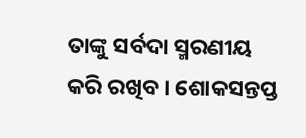ତାଙ୍କୁ ସର୍ବଦା ସ୍ମରଣୀୟ କରି ରଖିବ । ଶୋକସନ୍ତପ୍ତ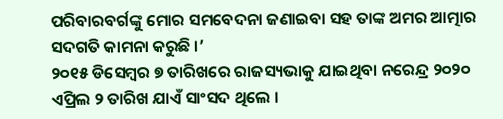ପରିବାରବର୍ଗଙ୍କୁ ମୋର ସମବେଦନା ଜଣାଇବା ସହ ତାଙ୍କ ଅମର ଆତ୍ମାର ସଦଗତି କାମନା କରୁଛି ।’
୨୦୧୫ ଡିସେମ୍ବର ୭ ତାରିଖରେ ରାଜସ୍ୟଭାକୁ ଯାଇଥିବା ନରେନ୍ଦ୍ର ୨୦୨୦ ଏପ୍ରିଲ ୨ ତାରିଖ ଯାଏଁ ସାଂସଦ ଥିଲେ ।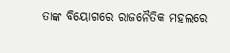ତାଙ୍କ ବିୟୋଗରେ ରାଜନୈତିକ ମହଲରେ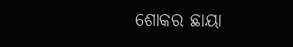ଶୋକର ଛାୟା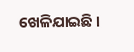ଖେଳିଯାଇଛି ।